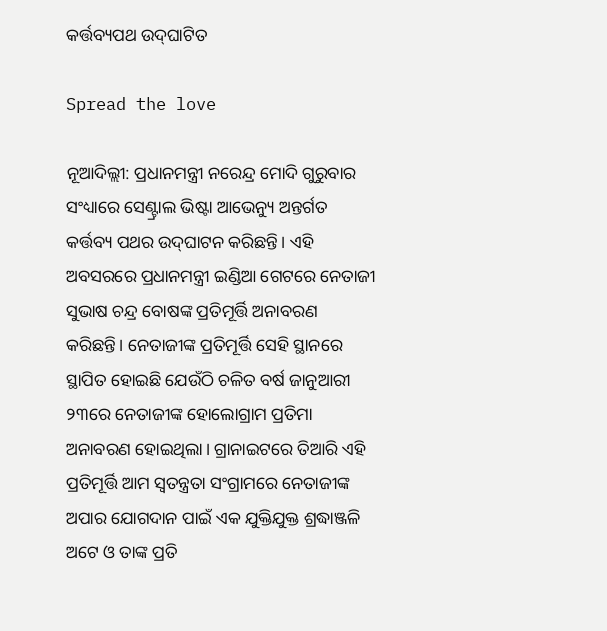କର୍ତ୍ତବ୍ୟପଥ ଉଦ୍‌ଘାଟିତ

Spread the love

ନୂଆଦିଲ୍ଲୀ: ପ୍ରଧାନମନ୍ତ୍ରୀ ନରେନ୍ଦ୍ର ମୋଦି ଗୁରୁବାର ସଂଧ୍ୟାରେ ସେଣ୍ଟ୍ରାଲ ଭିଷ୍ଟା ଆଭେନ୍ୟୁ ଅନ୍ତର୍ଗତ କର୍ତ୍ତବ୍ୟ ପଥର ଉଦ୍‌ଘାଟନ କରିଛନ୍ତି। ଏହି ଅବସରରେ ପ୍ରଧାନମନ୍ତ୍ରୀ ଇଣ୍ଡିଆ ଗେଟରେ ନେତାଜୀ ସୁଭାଷ ଚନ୍ଦ୍ର ବୋଷଙ୍କ ପ୍ରତିମୂର୍ତ୍ତି ଅନାବରଣ କରିଛନ୍ତି। ନେତାଜୀଙ୍କ ପ୍ରତିମୂର୍ତ୍ତି ସେହି ସ୍ଥାନରେ ସ୍ଥାପିତ ହୋଇଛି ଯେଉଁଠି ଚଳିତ ବର୍ଷ ଜାନୁଆରୀ ୨୩ରେ ନେତାଜୀଙ୍କ ହୋଲୋଗ୍ରାମ ପ୍ରତିମା ଅନାବରଣ ହୋଇଥିଲା। ଗ୍ରାନାଇଟରେ ତିଆରି ଏହି ପ୍ରତିମୂର୍ତ୍ତି ଆମ ସ୍ବତନ୍ତ୍ରତା ସଂଗ୍ରାମରେ ନେତାଜୀଙ୍କ ଅପାର ଯୋଗଦାନ ପାଇଁ ଏକ ଯୁକ୍ତିଯୁକ୍ତ ଶ୍ରଦ୍ଧାଞ୍ଜଳି ଅଟେ ଓ ତାଙ୍କ ପ୍ରତି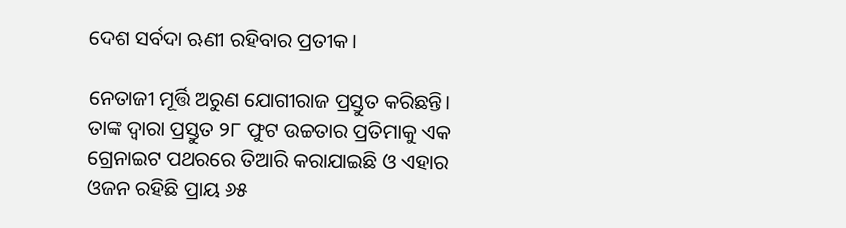ଦେଶ ସର୍ବଦା ଋଣୀ ରହିବାର ପ୍ରତୀକ।

ନେତାଜୀ ମୂର୍ତ୍ତି ଅରୁଣ ଯୋଗୀରାଜ ପ୍ରସ୍ତୁତ କରିଛନ୍ତି। ତାଙ୍କ ଦ୍ବାରା ପ୍ରସ୍ତୁତ ୨୮ ଫୁଟ ଉଚ୍ଚତାର ପ୍ରତିମାକୁ ଏକ ଗ୍ରେନାଇଟ ପଥରରେ ତିଆରି କରାଯାଇଛି ଓ ଏହାର ଓଜନ ରହିଛି ପ୍ରାୟ ୬୫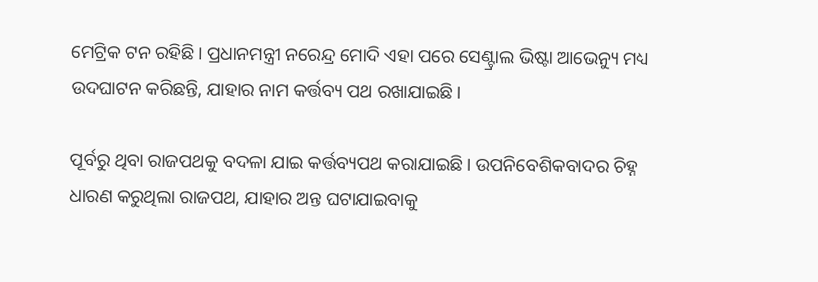ମେଟ୍ରିକ ଟନ ରହିଛି। ପ୍ରଧାନମନ୍ତ୍ରୀ ନରେନ୍ଦ୍ର ମୋଦି ଏହା ପରେ ସେଣ୍ଟ୍ରାଲ ଭିଷ୍ଟା ଆଭେନ୍ୟୁ ମଧ୍ୟ ଉଦଘାଟନ କରିଛନ୍ତି, ଯାହାର ନାମ କର୍ତ୍ତବ୍ୟ ପଥ ରଖାଯାଇଛି।

ପୂର୍ବରୁ ଥିବା ରାଜପଥକୁ ବଦଳା ଯାଇ କର୍ତ୍ତବ୍ୟପଥ କରାଯାଇଛି। ଉପନିବେଶିକବାଦର ଚିହ୍ନ ଧାରଣ କରୁଥିଲା ରାଜପଥ, ଯାହାର ଅନ୍ତ ଘଟାଯାଇବାକୁ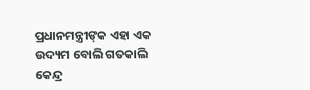ପ୍ରଧାନମନ୍ତ୍ରୀଙ୍‌କ ଏହା ଏକ ଉଦ୍ୟମ ବୋଲି ଗତକାଲି କେନ୍ଦ୍ର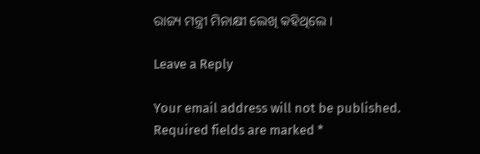ରାଜ୍ୟ ମନ୍ତ୍ରୀ ମିନାକ୍ଷୀ ଲେଖି କହିଥିଲେ।

Leave a Reply

Your email address will not be published. Required fields are marked *